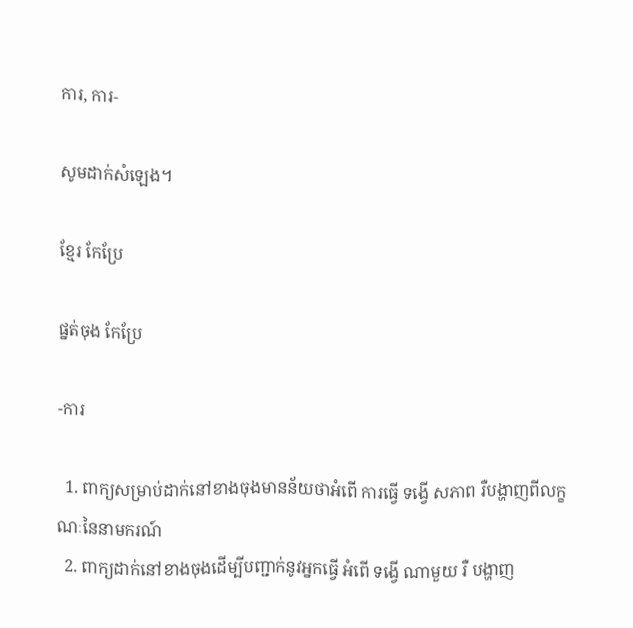ការ, ការ-

សូមដាក់សំឡេង។

ខ្មែរ កែប្រែ

ផ្នត់ចុង កែប្រែ

-ការ

  1. ពាក្យសម្រាប់ដាក់នៅខាងចុងមានន័យថាអំពើ ការធ្វើ ទង្វើ សភាព រឺបង្ហាញពីលក្ខណៈនៃនាមករណ៍
  2. ពាក្យដាក់នៅខាងចុងដើម្បីបញ្ជាក់នូវអ្នកធ្វើ អំពើ ទង្វើ ណាមួយ រឺ បង្ហាញ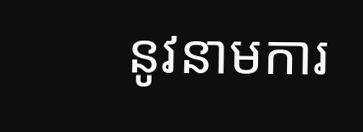នូវនាមការ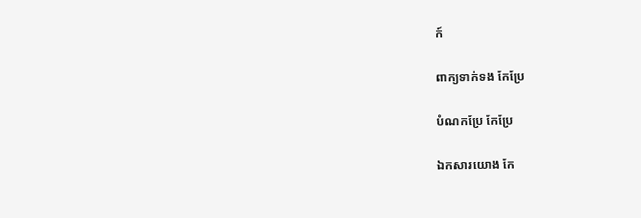ក៍

ពាក្យទាក់ទង កែប្រែ

បំណកប្រែ កែប្រែ

ឯកសារយោង កែ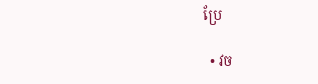ប្រែ

  • វច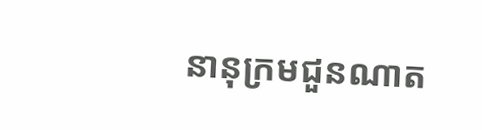នានុក្រមជួនណាត